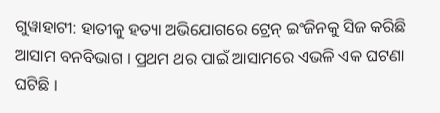ଗୁୱାହାଟୀ: ହାତୀକୁ ହତ୍ୟା ଅଭିଯୋଗରେ ଟ୍ରେନ୍ ଇଂଜିନକୁ ସିଜ କରିଛି ଆସାମ ବନବିଭାଗ । ପ୍ରଥମ ଥର ପାଇଁ ଆସାମରେ ଏଭଳି ଏକ ଘଟଣା ଘଟିଛି ।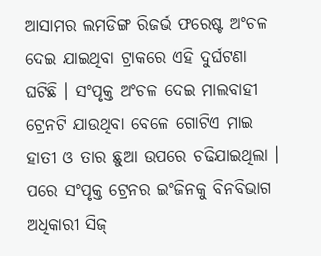ଆସାମର ଲମଡିଙ୍ଗ ରିଜର୍ଭ ଫରେଷ୍ଟ ଅଂଚଳ ଦେଇ ଯାଇଥିବା ଟ୍ରାକରେ ଏହି ଦୁର୍ଘଟଣା ଘଟିଛି । ସଂପୃକ୍ତ ଅଂଚଳ ଦେଇ ମାଲବାହୀ ଟ୍ରେନଟି ଯାଉଥିବା ବେଳେ ଗୋଟିଏ ମାଇ ହାତୀ ଓ ତାର ଛୁଆ ଉପରେ ଚଢିଯାଇଥିଲା । ପରେ ସଂପୃକ୍ତ ଟ୍ରେନର ଇଂଜିନକୁ ବିନବିଭାଗ ଅଧିକାରୀ ସିଜ୍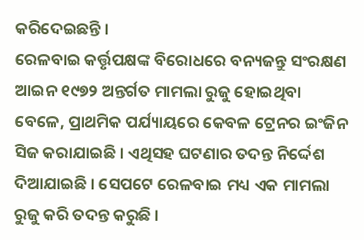କରିଦେଇଛନ୍ତି ।
ରେଳବାଇ କର୍ତ୍ତୃପକ୍ଷଙ୍କ ବିରୋଧରେ ବନ୍ୟଜନ୍ତୁ ସଂରକ୍ଷଣ ଆଇନ ୧୯୭୨ ଅନ୍ତର୍ଗତ ମାମଲା ରୁଜୁ ହୋଇଥିବା ବେଳେ, ପ୍ରାଥମିକ ପର୍ଯ୍ୟାୟରେ କେବଳ ଟ୍ରେନର ଇଂଜିନ ସିଜ କରାଯାଇଛି । ଏଥିସହ ଘଟଣାର ତଦନ୍ତ ନିର୍ଦ୍ଦେଶ ଦିଆଯାଇଛି । ସେପଟେ ରେଳବାଇ ମଧ୍ୟ ଏକ ମାମଲା ରୁଜୁ କରି ତଦନ୍ତ କରୁଛି ।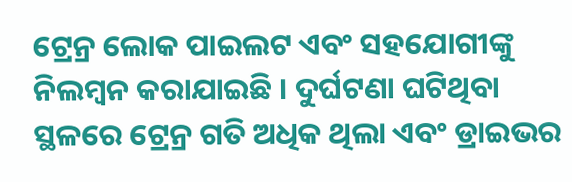ଟ୍ରେନ୍ର ଲୋକ ପାଇଲଟ ଏବଂ ସହଯୋଗୀଙ୍କୁ ନିଲମ୍ବନ କରାଯାଇଛି । ଦୁର୍ଘଟଣା ଘଟିଥିବା ସ୍ଥଳରେ ଟ୍ରେନ୍ର ଗତି ଅଧିକ ଥିଲା ଏବଂ ଡ୍ରାଇଭର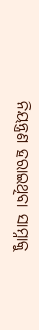ନିୟନ୍ତ୍ରଣ ହରାଇଥିବା ସାମ୍ନାକୁ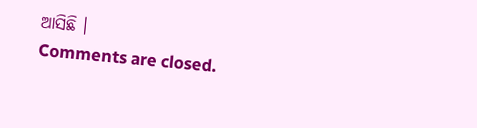ଆସିଛି ।
Comments are closed.